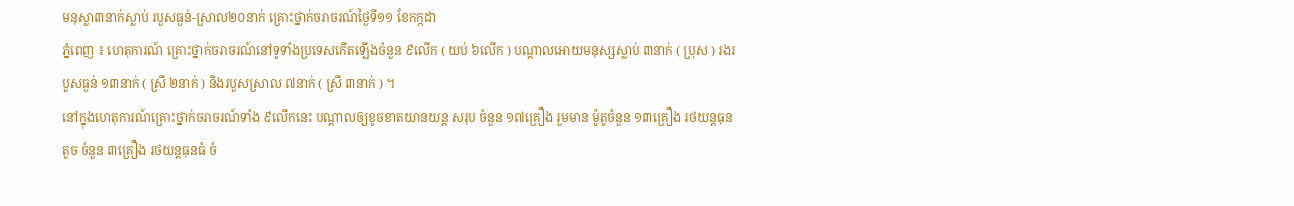មនុស្លា៣នាក់ស្លាប់ របួសធ្ងន់-ស្រាល២០នាក់ គ្រោះថ្នាក់ចរាចរណ៍ថ្ងៃទី១១ ខែកក្កដា
ភ្នំពេញ ៖ ហេតុការណ៍ គ្រោះថ្នាក់ចរាចរណ៍នៅទូទាំងប្រទេសកើតឡើងចំនួន ៩លើក ( យប់ ៦លើក ) បណ្តាលអោយមនុស្សស្លាប់ ៣នាក់ ( ប្រុស ) រងរបួសធ្ងន់ ១៣នាក់ ( ស្រី ២នាក់ ) និងរបួសស្រាល ៧នាក់ ( ស្រី ៣នាក់ ) ។
នៅក្នុងហេតុការណ៍គ្រោះថ្នាក់ចរាចរណ៍ទាំង ៩លើកនេះ បណ្តាលឲ្យខូចខាតយានយន្ត សរុប ចំនួន ១៧គ្រឿង រួមមាន ម៉ូតូចំនួន ១៣គ្រឿង រថយន្តធុនតូច ចំនួន ៣គ្រឿង រថយន្តធុនធំ ចំ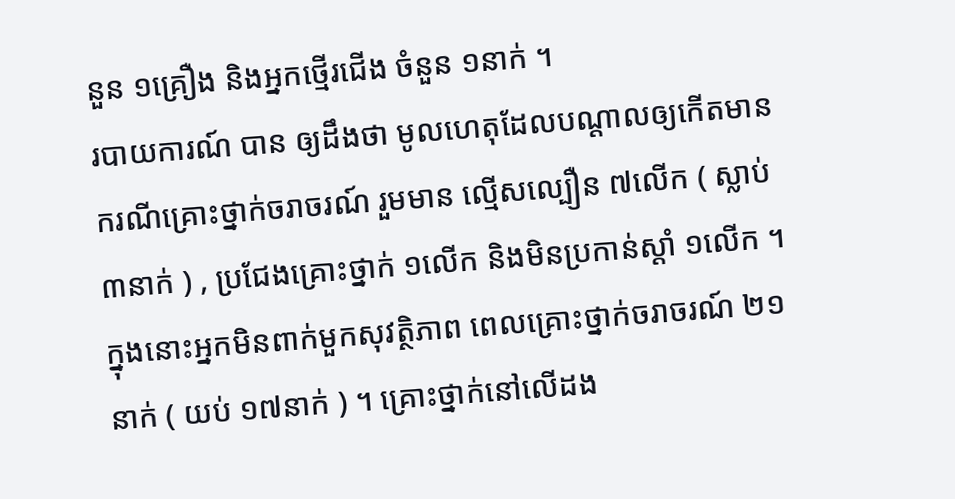នួន ១គ្រឿង និងអ្នកថ្មើរជើង ចំនួន ១នាក់ ។
របាយការណ៍ បាន ឲ្យដឹងថា មូលហេតុដែលបណ្តាលឲ្យកើតមានករណីគ្រោះថ្នាក់ចរាចរណ៍ រួមមាន ល្មើសល្បឿន ៧លើក ( ស្លាប់ ៣នាក់ ) , ប្រជែងគ្រោះថ្នាក់ ១លើក និងមិនប្រកាន់ស្តាំ ១លើក ។ ក្នុងនោះអ្នកមិនពាក់មួកសុវត្ថិភាព ពេលគ្រោះថ្នាក់ចរាចរណ៍ ២១នាក់ ( យប់ ១៧នាក់ ) ។ គ្រោះថ្នាក់នៅលើដង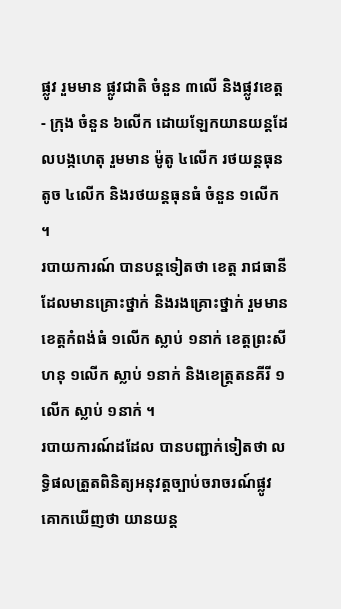ផ្លូវ រួមមាន ផ្លូវជាតិ ចំនួន ៣លើ និងផ្លូវខេត្ត - ក្រុង ចំនួន ៦លើក ដោយឡែកយានយន្តដែលបង្កហេតុ រួមមាន ម៉ូតូ ៤លើក រថយន្តធុនតូច ៤លើក និងរថយន្តធុនធំ ចំនួន ១លើក ។
របាយការណ៍ បានបន្ដទៀតថា ខេត្ត រាជធានី ដែលមានគ្រោះថ្នាក់ និងរងគ្រោះថ្នាក់ រួមមាន ខេត្តកំពង់ធំ ១លើក ស្លាប់ ១នាក់ ខេត្តព្រះសីហនុ ១លើក ស្លាប់ ១នាក់ និងខេត្ត្រតនគីរី ១លើក ស្លាប់ ១នាក់ ។
របាយការណ៍ដដែល បានបញ្ជាក់ទៀតថា លទ្ធិផលត្រួតពិនិត្យអនុវត្តច្បាប់ចរាចរណ៍ផ្លូវគោកឃើញថា យានយន្ត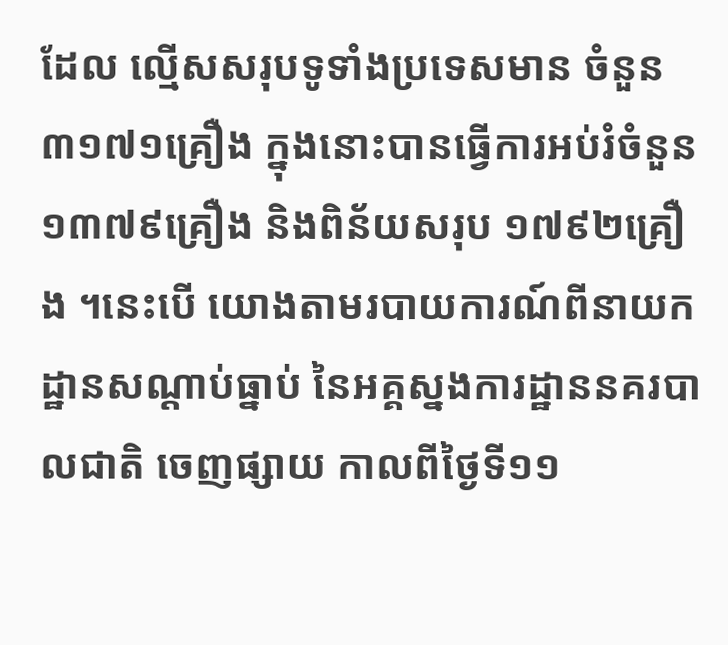ដែល ល្មើសសរុបទូទាំងប្រទេសមាន ចំនួន ៣១៧១គ្រឿង ក្នុងនោះបានធ្វើការអប់រំចំនួន ១៣៧៩គ្រឿង និងពិន័យសរុប ១៧៩២គ្រឿង ។នេះបើ យោងតាមរបាយការណ៍ពីនាយកដ្ឋានសណ្តាប់ធ្នាប់ នៃអគ្គស្នងការដ្ឋាននគរបាលជាតិ ចេញផ្សាយ កាលពីថ្ងៃទី១១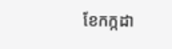ខែកក្កដា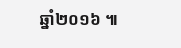ឆ្នាំ២០១៦ ៕